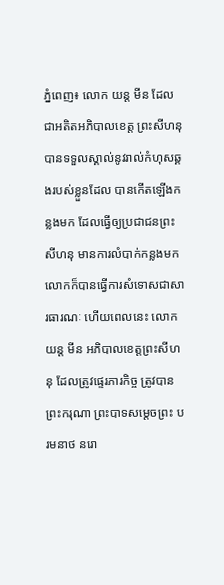ភ្នំពេញ៖ លោក យន្ត មីន ដែលជាអតិតអភិបាលខេត្ត ព្រះសីហនុ បានទទួលស្គាល់នូវរាល់កំហុសឆ្គងរបស់ខ្លួនដែល បានកើតឡើងកន្លងមក ដែលធ្វើឲ្យប្រជាជនព្រះសីហនុ មានការលំបាក់កន្លងមក លោកក៏បានធ្វើការសំទោសជាសារធារណៈ ហើយពេលនេះ លោក យន្ត មីន អភិបាលខេត្តព្រះសីហនុ ដែលត្រូវផ្ទេរភារកិច្ច ត្រូវបានព្រះករុណា ព្រះបាទសម្តេចព្រះ បរមនាថ នរោ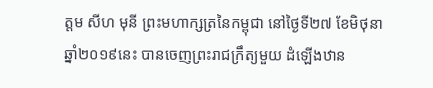ត្តម សីហ មុនី ព្រះមហាក្សត្រនៃកម្ពុជា នៅថ្ងៃទី២៧ ខែមិថុនា ឆ្នាំ២០១៩នេះ បានចេញព្រះរាជក្រឹត្យមួយ ដំឡើងឋាន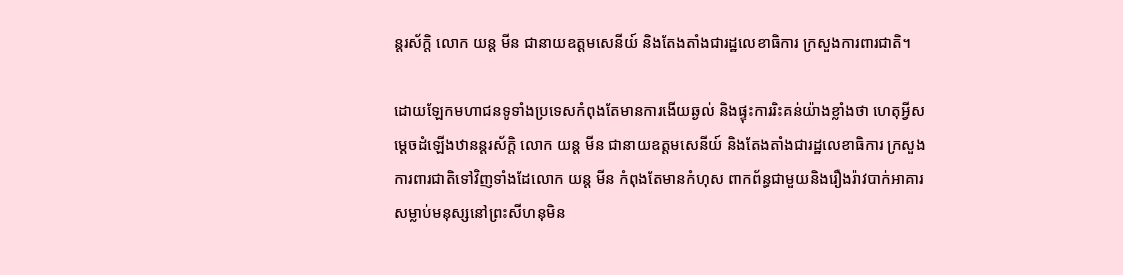ន្តរស័ក្តិ លោក យន្ត មីន ជានាយឧត្តមសេនីយ៍ និងតែងតាំងជារដ្ឋលេខាធិការ ក្រសួងការពារជាតិ។

ដោយឡែកមហាជនទូទាំងប្រទេសកំពុងតែមានការងើយឆ្ងល់ និងផ្ទុះការរិះគន់យ៉ាងខ្លាំងថា ហេតុអ្វីសម្តេចដំឡើងឋានន្តរស័ក្តិ លោក យន្ត មីន ជានាយឧត្តមសេនីយ៍ និងតែងតាំងជារដ្ឋលេខាធិការ ក្រសួងការពារជាតិទៅវិញទាំងដែលោក យន្ត មីន កំពុងតែមានកំហុស ពាកព័ន្ធជាមួយនិងរឿងរ៉ាវបាក់អាគារសម្លាប់មនុស្សនៅព្រះសីហនុមិន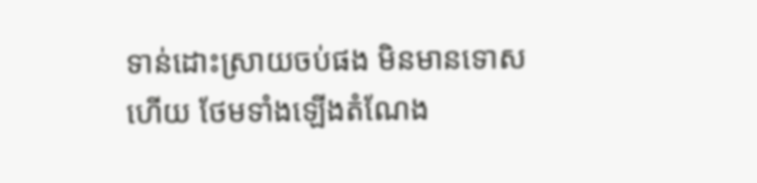ទាន់ដោះស្រាយចប់ផង មិនមានទោសហើយ ថែមទាំងឡើងតំណែង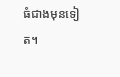ធំជាងមុនទៀត។